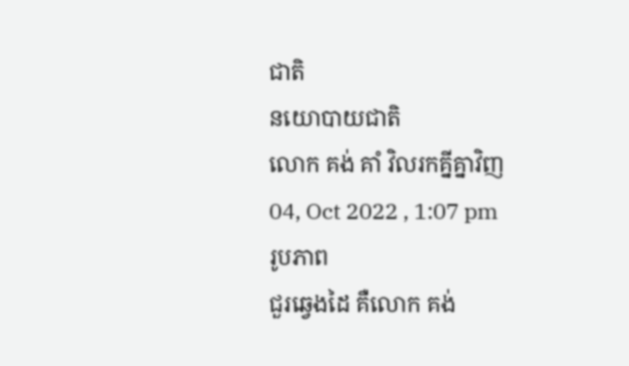ជាតិ
នយោបាយជាតិ
លោក គង់ គាំ វិលរកគ្នីគ្នាវិញ
04, Oct 2022 , 1:07 pm
រូបភាព
ជួរឆ្វេងដៃ គឺលោក គង់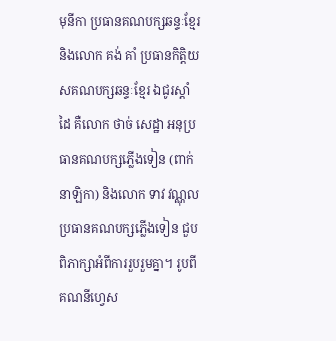មុនីកា ប្រធានគណបក្សឆន្ទៈខ្មែរ និងលោក គង់ គាំ ប្រធានកិត្តិយសគណបក្សឆន្ទៈខ្មែរ ឯជូរស្តាំដៃ គឺលោក ថាច់ សេដ្ឋា អនុប្រធានគណបក្សភ្លើងទៀន (ពាក់នាឡិកា) និងលោក ទាវ វណ្ណុល ប្រធានគណបក្សភ្លើងទៀន ជួបពិភាក្សាអំពីការរួបរួមគ្នា។ រូបពីគណនីហ្វេស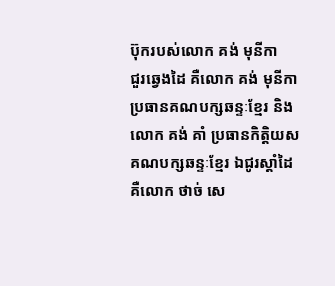ប៊ុករបស់លោក គង់ មុនីកា
ជួរឆ្វេងដៃ គឺលោក គង់ មុនីកា ប្រធានគណបក្សឆន្ទៈខ្មែរ និងលោក គង់ គាំ ប្រធានកិត្តិយសគណបក្សឆន្ទៈខ្មែរ ឯជូរស្តាំដៃ គឺលោក ថាច់ សេ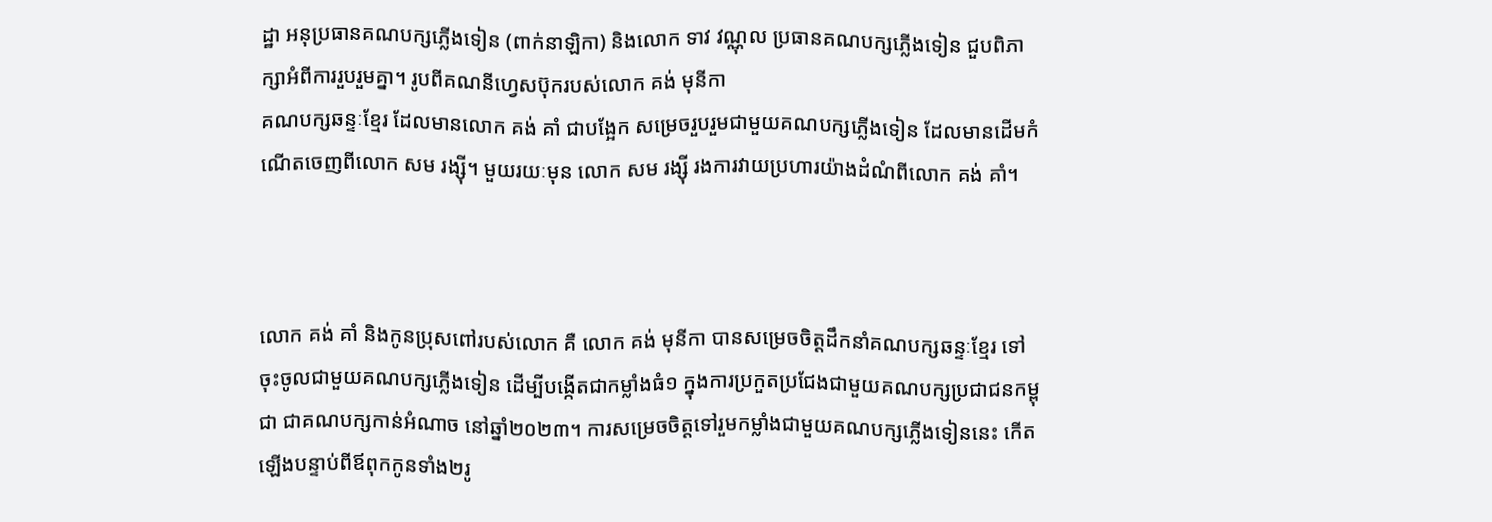ដ្ឋា អនុប្រធានគណបក្សភ្លើងទៀន (ពាក់នាឡិកា) និងលោក ទាវ វណ្ណុល ប្រធានគណបក្សភ្លើងទៀន ជួបពិភាក្សាអំពីការរួបរួមគ្នា។ រូបពីគណនីហ្វេសប៊ុករបស់លោក គង់ មុនីកា
គណបក្សឆន្ទៈខ្មែរ ដែលមានលោក គង់ គាំ ជាបង្អែក សម្រេចរួបរួមជាមួយគណបក្សភ្លើងទៀន ដែលមានដើមកំណើតចេញពីលោក សម រង្ស៊ី។ មួយរយៈមុន លោក សម រង្ស៊ី រងការវាយប្រហារយ៉ាងដំណំពីលោក គង់ គាំ។



លោក គង់ គាំ និងកូនប្រុសពៅរបស់លោក គឺ លោក គង់ មុនីកា បានសម្រេចចិត្តដឹកនាំគណបក្សឆន្ទៈខ្មែរ ទៅចុះចូលជាមួយគណបក្សភ្លើងទៀន ដើម្បីបង្កើតជាកម្លាំងធំ១ ក្នុងការប្រកួតប្រជែងជាមួយគណបក្សប្រជាជនកម្ពុជា ជាគណបក្សកាន់អំណាច នៅឆ្នាំ២០២៣។ ការសម្រេចចិត្តទៅរួមកម្លាំងជាមួយគណបក្សភ្លើងទៀននេះ កើតឡើងបន្ទាប់ពីឪពុកកូនទាំង២រូ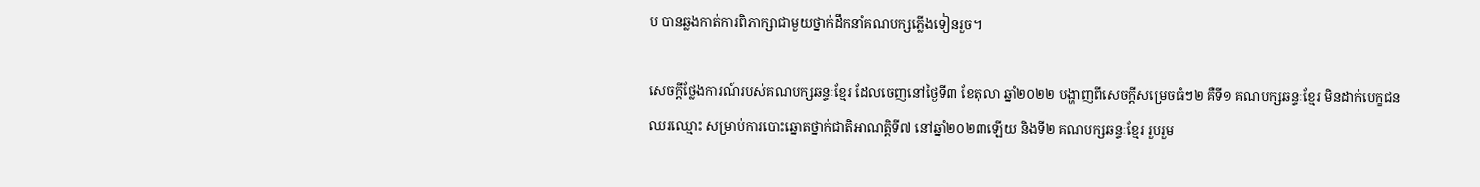ប បានឆ្លងកាត់ការពិភាក្សាជាមួយថ្នាក់ដឹកនាំគណបក្សភ្លើងទៀនរួច។

សេចក្តីថ្លែងការណ៍របស់គណបក្សឆន្ទៈខ្មែរ ដែលចេញនៅថ្ងៃទី៣ ខែតុលា ឆ្នាំ២០២២ បង្ហាញពីសេចក្តីសម្រេចធំៗ២ គឺទី១ គណបក្សឆន្ទៈខ្មែរ មិនដាក់បេក្ខជនឈរឈ្មោះ សម្រាប់ការបោះឆ្នោតថ្នាក់ជាតិអាណត្តិទី៧ នៅឆ្នាំ២០២៣ឡើយ និងទី២ គណបក្សឆន្ទៈខ្មែរ រួបរួម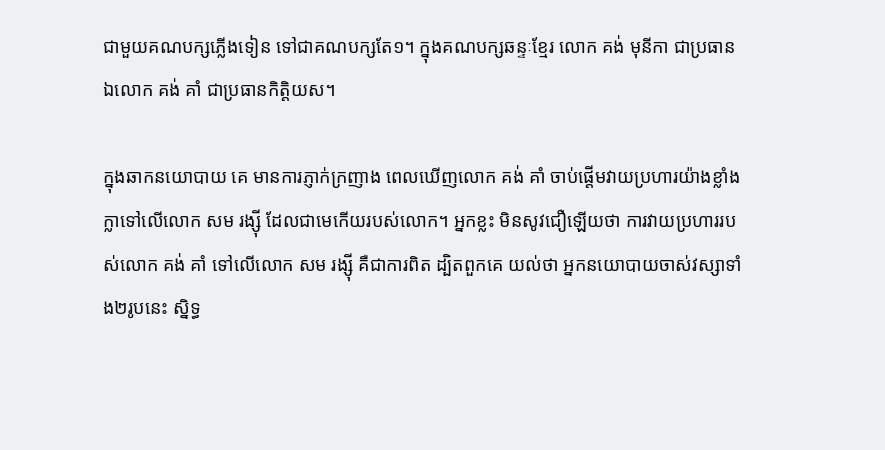ជាមួយគណបក្សភ្លើងទៀន ទៅជាគណបក្សតែ១។ ក្នុងគណបក្សឆន្ទៈខ្មែរ លោក គង់ មុនីកា ជាប្រធាន ឯលោក គង់ គាំ ជាប្រធានកិត្តិយស។

ក្នុងឆាកនយោបាយ គេ មានការភ្ញាក់ក្រញាង ពេលឃើញលោក គង់ គាំ ចាប់ផ្តើមវាយប្រហារយ៉ាងខ្លាំងក្លាទៅលើលោក សម រង្ស៊ី ដែលជាមេកើយរបស់លោក។ អ្នកខ្លះ មិនសូវជឿឡើយថា ការវាយប្រហាររបស់លោក គង់ គាំ ទៅលើលោក សម រង្ស៊ី គឺជាការពិត ដ្បិតពួកគេ យល់ថា អ្នកនយោបាយចាស់វស្សាទាំង២រូបនេះ ស្និទ្ធ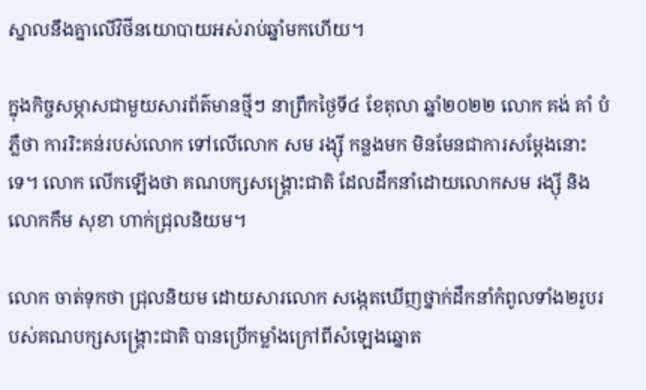ស្នាលនឹងគ្នាលើវិថីនយោបាយអស់រាប់ឆ្នាំមកហើយ។

ក្នុងកិច្ចសម្ភាសជាមួយសារព័ត៌មានថ្មីៗ នាព្រឹកថ្ងៃទី៤ ខែតុលា ឆ្នាំ២០២២ លោក គង់ គាំ បំភ្លឺថា ការរិះគន់របស់លោក ទៅលើលោក សម រង្ស៊ី កន្លងមក មិនមែនជាការសម្តែងនោះទេ។ លោក លើកឡើងថា គណបក្សសង្គ្រោះជាតិ ដែលដឹកនាំដោយលោកសម រង្ស៊ី និងលោកកឹម សុខា ហាក់ជ្រុលនិយម។

លោក ចាត់ទុកថា ជ្រុលនិយម ដោយសារលោក សង្កេតឃើញថ្នាក់ដឹកនាំកំពូលទាំង២រូបរបស់គណបក្សសង្គ្រោះជាតិ បានប្រើកម្លាំងក្រៅពីសំឡេងឆ្នោត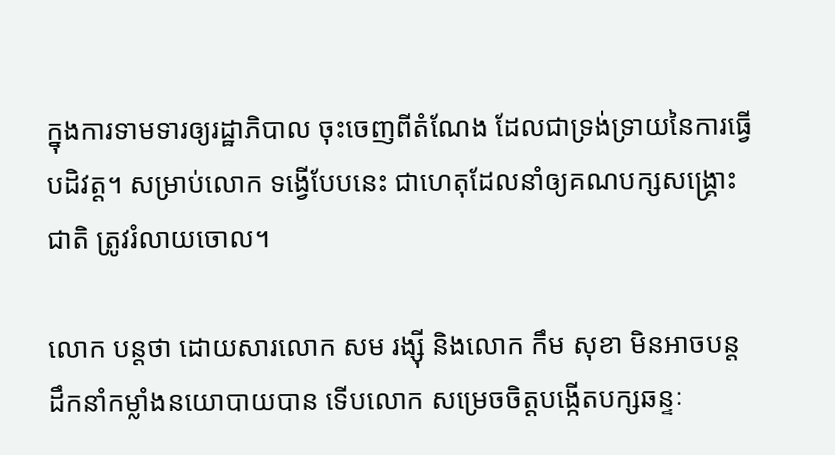ក្នុងការទាមទារឲ្យរដ្ឋាភិបាល ចុះចេញពីតំណែង ដែលជាទ្រង់ទ្រាយនៃការធ្វើបដិវត្ត។ សម្រាប់លោក ទង្វើបែបនេះ ជាហេតុដែលនាំឲ្យគណបក្សសង្គ្រោះជាតិ ត្រូវរំលាយចោល។

លោក បន្តថា ដោយសារលោក សម រង្ស៊ី និងលោក កឹម សុខា មិនអាចបន្តដឹកនាំកម្លាំងនយោបាយបាន ទើបលោក សម្រេចចិត្តបង្កើតបក្សឆន្ទៈ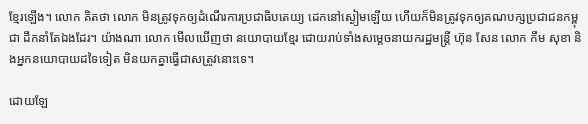ខ្មែរឡើង។ លោក គិតថា លោក មិនត្រូវទុកឲ្យដំណើរការប្រជាធិបតេយ្យ ដេកនៅស្ងៀមឡើយ ហើយក៏មិនត្រូវទុកឲ្យគណបក្សប្រជាជនកម្ពុជា ដឹកនាំតែឯងដែរ។ យ៉ាងណា លោក មើលឃើញថា នយោបាយខ្មែរ ដោយរាប់ទាំងសម្តេចនាយករដ្ឋមន្រ្តី ហ៊ុន សែន លោក កឹម សុខា និងអ្នកនយោបាយដទៃទៀត មិនយកគ្នាធ្វើជាសត្រូវនោះទេ។

ដោយឡែ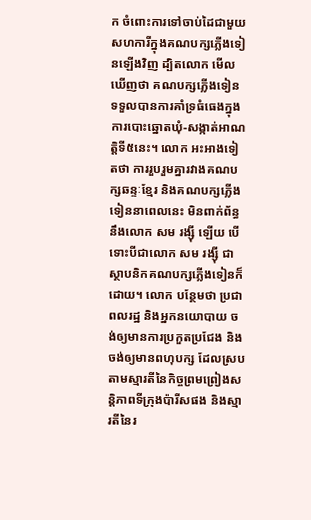ក ចំពោះការទៅចាប់ដៃជាមួយសហការីក្នុងគណបក្សភ្លើងទៀនឡើងវិញ ដ្បិតលោក មើលឃើញថា គណបក្សភ្លើងទៀន ទទួលបានការគាំទ្រធំធេងក្នុងការបោះឆ្នោតឃុំ-សង្កាត់អាណត្តិទី៥នេះ។ លោក អះអាងទៀតថា ការរួបរួមគ្នារវាងគណបក្សឆន្ទៈខ្មែរ និងគណបក្សភ្លើងទៀននាពេលនេះ មិនពាក់ព័ន្ធនឹងលោក សម រង្ស៊ី ឡើយ បើទោះបីជាលោក សម រង្ស៊ី ជាស្ថាបនិកគណបក្សភ្លើងទៀនក៏ដោយ។ លោក បន្ថែមថា ប្រជាពលរដ្ឋ និងអ្នកនយោបាយ ចង់ឲ្យមានការប្រកួតប្រជែង និងចង់ឲ្យមានពហុបក្ស ដែលស្របតាមស្មារតីនៃកិច្ចព្រមព្រៀងសន្តិភាពទីក្រុងប៉ារីសផង និងស្មារតីនៃរ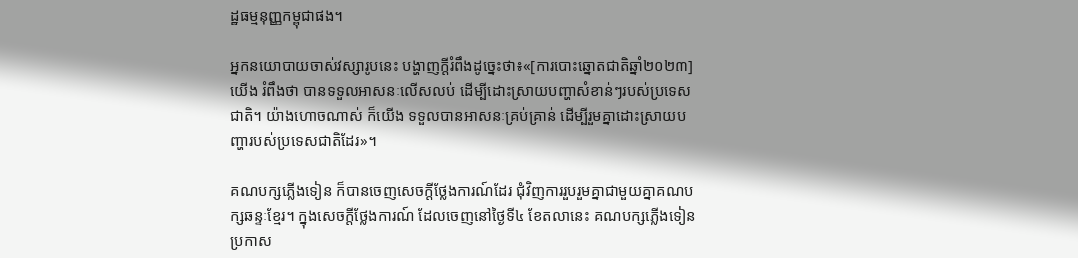ដ្ឋធម្មនុញ្ញកម្ពុជាផង។

អ្នកនយោបាយចាស់វស្សារូបនេះ បង្ហាញក្តីរំពឹងដូច្នេះថា៖«[ការបោះឆ្នោតជាតិឆ្នាំ២០២៣] យើង រំពឹងថា បានទទួលអាសនៈលើសលប់ ដើម្បីដោះស្រាយបញ្ហាសំខាន់ៗរបស់ប្រទេសជាតិ។ យ៉ាងហោចណាស់ ក៏យើង ទទួលបានអាសនៈគ្រប់គ្រាន់ ដើម្បីរួមគ្នាដោះស្រាយបញ្ហារបស់ប្រទេសជាតិដែរ»។

គណបក្សភ្លើងទៀន ក៏បានចេញសេចក្តីថ្លែងការណ៍ដែរ ជុំវិញការរួបរួមគ្នាជាមួយគ្នាគណបក្សឆន្ទៈខ្មែរ។ ក្នុងសេចក្តីថ្លែងការណ៍ ដែលចេញនៅថ្ងៃទី៤ ខែតលានេះ គណបក្សភ្លើងទៀន ប្រកាស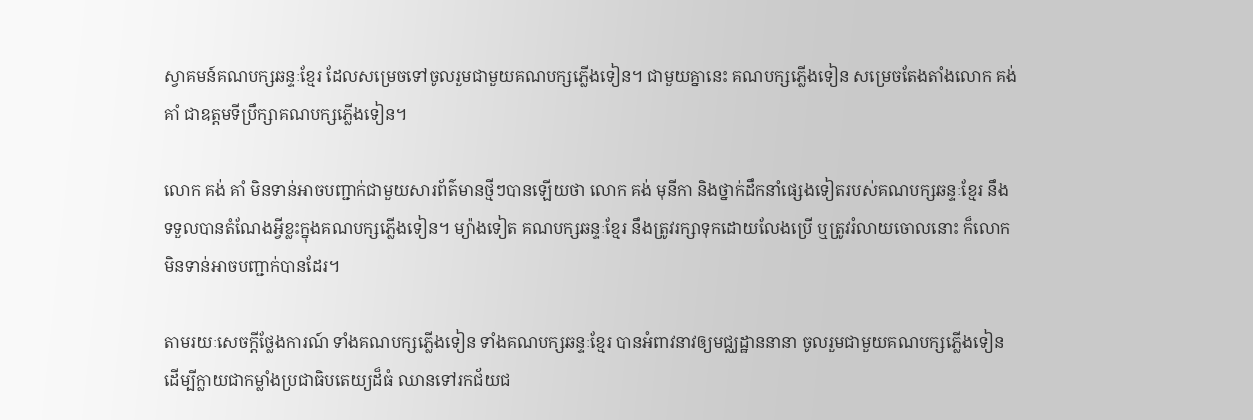ស្វាគមន៍គណបក្សឆន្ទៈខ្មែរ ដែលសម្រេចទៅចូលរួមជាមួយគណបក្សភ្លើងទៀន។ ជាមួយគ្នានេះ គណបក្សភ្លើងទៀន សម្រេចតែងតាំងលោក គង់ គាំ ជាឧត្តមទីប្រឹក្សាគណបក្សភ្លើងទៀន។

លោក គង់ គាំ មិនទាន់អាចបញ្ជាក់ជាមួយសារព័ត៌មានថ្មីៗបានឡើយថា លោក គង់ មុនីកា និងថ្នាក់ដឹកនាំផ្សេងទៀតរបស់គណបក្សឆន្ទៈខ្មែរ នឹងទទួលបានតំណែងអ្វីខ្លះក្នុងគណបក្សភ្លើងទៀន។ ម្យ៉ាងទៀត គណបក្សឆន្ទៈខ្មែរ នឹងត្រូវរក្សាទុកដោយលែងប្រើ ឬត្រូវរំលាយចោលនោះ ក៏លោក មិនទាន់អាចបញ្ជាក់បានដែរ។

តាមរយៈសេចក្តីថ្លែងការណ៍ ទាំងគណបក្សភ្លើងទៀន ទាំងគណបក្សឆន្ទៈខ្មែរ បានអំពាវនាវឲ្យមជ្ឈដ្ឋាននានា ចូលរួមជាមួយគណបក្សភ្លើងទៀន ដើម្បីក្លាយជាកម្លាំងប្រជាធិបតេយ្យដ៏ធំ ឈានទៅរកជ័យជ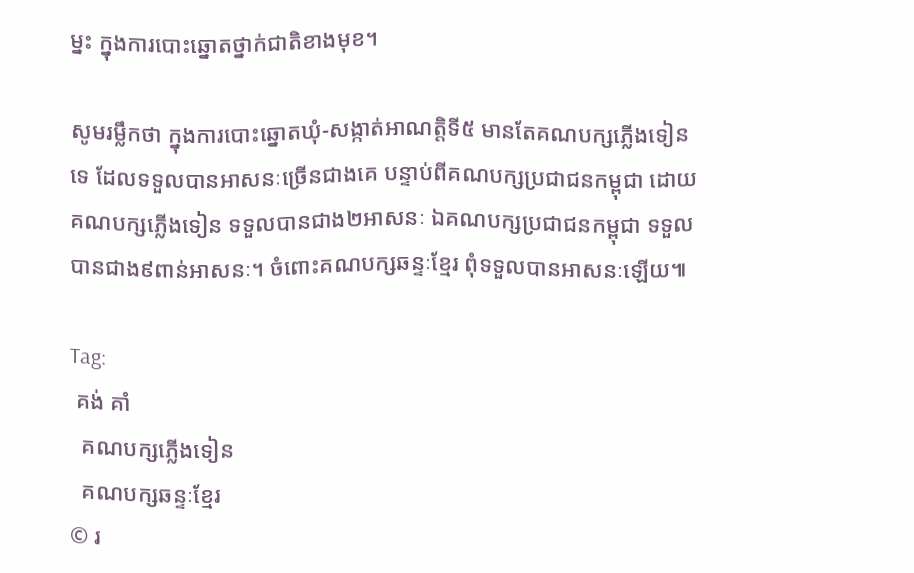ម្នះ ក្នុងការបោះឆ្នោតថ្នាក់ជាតិខាងមុខ។

សូមរម្លឹកថា ក្នុងការបោះឆ្នោតឃុំ-សង្កាត់អាណត្តិទី៥ មានតែគណបក្សភ្លើងទៀនទេ ដែលទទួលបានអាសនៈច្រើនជាងគេ បន្ទាប់ពីគណបក្សប្រជាជនកម្ពុជា ដោយគណបក្សភ្លើងទៀន ទទួលបានជាង២អាសនៈ ឯគណបក្សប្រជាជនកម្ពុជា ទទួលបានជាង៩ពាន់អាសនៈ។ ចំពោះគណបក្សឆន្ទៈខ្មែរ ពុំទទួលបានអាសនៈឡើយ៕

Tag:
 គង់ គាំ
  គណបក្សភ្លើងទៀន
  គណបក្សឆន្ទៈខ្មែរ
© រ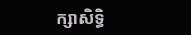ក្សាសិទ្ធិ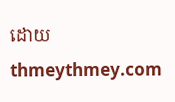ដោយ thmeythmey.com